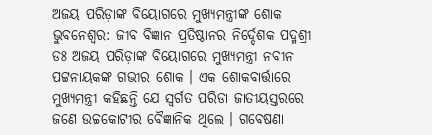ଅଜୟ ପରିଡ଼ାଙ୍କ ବିୟୋଗରେ ମୁଖ୍ୟମନ୍ତ୍ରୀଙ୍କ ଶୋକ
ଭୁବନେଶ୍ୱର: ଜୀବ ବିଜ୍ଞାନ ପ୍ରତିଷ୍ଠାନର ନିର୍ଦ୍ଦେଶକ ପଦ୍ମଶ୍ରୀ ଡଃ ଅଜୟ ପରିଡ଼ାଙ୍କ ବିୟୋଗରେ ମୁଖ୍ୟମନ୍ତ୍ରୀ ନବୀନ ପଟ୍ଟନାୟକଙ୍କ ଗଭୀର ଶୋକ । ଏକ ଶୋକବାର୍ତ୍ତାରେ ମୁଖ୍ୟମନ୍ତ୍ରୀ କହିଛନ୍ତି ଯେ ସ୍ବର୍ଗତ ପରିଡା ଜାତୀୟସ୍ତରରେ ଜଣେ ଉଚ୍ଚକୋଟୀର ବୈଜ୍ଞାନିକ ଥିଲେ । ଗବେଷଣା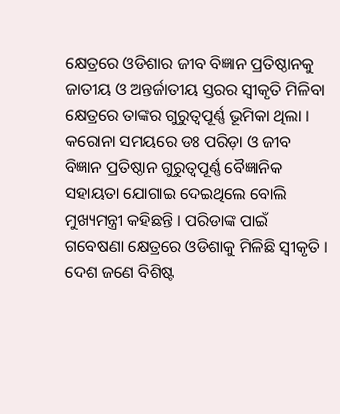କ୍ଷେତ୍ରରେ ଓଡିଶାର ଜୀବ ବିଜ୍ଞାନ ପ୍ରତିଷ୍ଠାନକୁ ଜାତୀୟ ଓ ଅନ୍ତର୍ଜାତୀୟ ସ୍ତରର ସ୍ବୀକୃତି ମିଳିବା କ୍ଷେତ୍ରରେ ତାଙ୍କର ଗୁରୁତ୍ୱପୂର୍ଣ୍ଣ ଭୂମିକା ଥିଲା ।
କରୋନା ସମୟରେ ଡଃ ପରିଡ଼ା ଓ ଜୀବ ବିଜ୍ଞାନ ପ୍ରତିଷ୍ଠାନ ଗୁରୁତ୍ବପୂର୍ଣ୍ଣ ବୈଜ୍ଞାନିକ ସହାୟତା ଯୋଗାଇ ଦେଇଥିଲେ ବୋଲି ମୁଖ୍ୟମନ୍ତ୍ରୀ କହିଛନ୍ତି । ପରିଡାଙ୍କ ପାଇଁ ଗବେଷଣା କ୍ଷେତ୍ରରେ ଓଡିଶାକୁ ମିଳିଛି ସ୍ୱୀକୃତି । ଦେଶ ଜଣେ ବିଶିଷ୍ଟ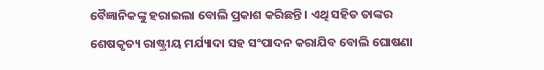ବୈଜ୍ଞାନିକଙ୍କୁ ହରାଇଲା ବୋଲି ପ୍ରକାଶ କରିଛନ୍ତି । ଏଥି ସହିତ ତାଙ୍କର ଶେଷକୃତ୍ୟ ରାଷ୍ଟ୍ରୀୟ ମର୍ଯ୍ୟାଦା ସହ ସଂପାଦନ କରାଯିବ ବୋଲି ଘୋଷଣା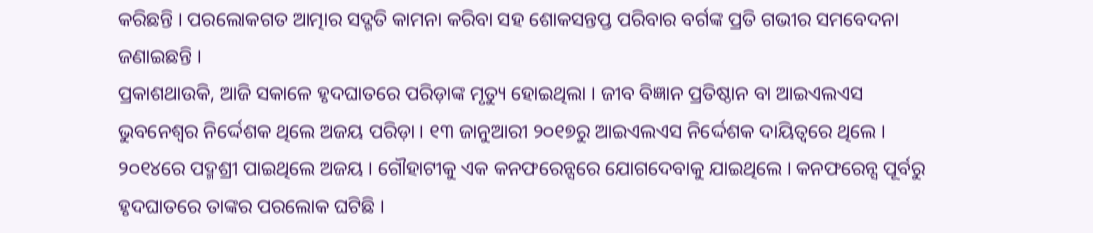କରିଛନ୍ତି । ପରଲୋକଗତ ଆତ୍ମାର ସଦ୍ଗତି କାମନା କରିବା ସହ ଶୋକସନ୍ତପ୍ତ ପରିବାର ବର୍ଗଙ୍କ ପ୍ରତି ଗଭୀର ସମବେଦନା ଜଣାଇଛନ୍ତି ।
ପ୍ରକାଶଥାଉକି, ଆଜି ସକାଳେ ହୃଦଘାତରେ ପରିଡ଼ାଙ୍କ ମୃତ୍ୟୁ ହୋଇଥିଲା । ଜୀବ ବିଜ୍ଞାନ ପ୍ରତିଷ୍ଠାନ ବା ଆଇଏଲଏସ ଭୁବନେଶ୍ୱର ନିର୍ଦ୍ଦେଶକ ଥିଲେ ଅଜୟ ପରିଡ଼ା । ୧୩ ଜାନୁଆରୀ ୨୦୧୭ରୁ ଆଇଏଲଏସ ନିର୍ଦ୍ଦେଶକ ଦାୟିତ୍ୱରେ ଥିଲେ । ୨୦୧୪ରେ ପଦ୍ମଶ୍ରୀ ପାଇଥିଲେ ଅଜୟ । ଗୌହାଟୀକୁ ଏକ କନଫରେନ୍ସରେ ଯୋଗଦେବାକୁ ଯାଇଥିଲେ । କନଫରେନ୍ସ ପୂର୍ବରୁ ହୃଦଘାତରେ ତାଙ୍କର ପରଲୋକ ଘଟିଛି ।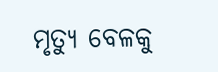ମୃତ୍ୟୁ ବେଳକୁ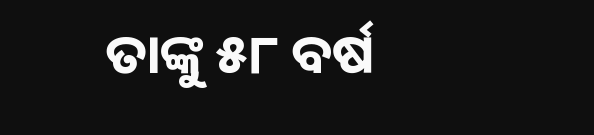ତାଙ୍କୁ ୫୮ ବର୍ଷ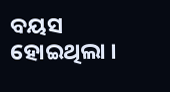ବୟସ ହୋଇଥିଲା ।